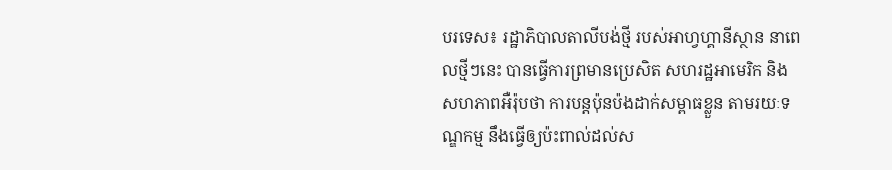បរទេស៖ រដ្ឋាភិបាលតាលីបង់ថ្មី របស់អាហ្វហ្គានីស្ថាន នាពេលថ្មីៗនេះ បានធ្វើការព្រមានប្រេសិត សហរដ្ឋអាមេរិក និងសហភាពអឺរ៉ុបថា ការបន្តប៉ុនប៉ងដាក់សម្ពាធខ្លួន តាមរយៈទណ្ឌកម្ម នឹងធ្វើឲ្យប៉ះពាល់ដល់ស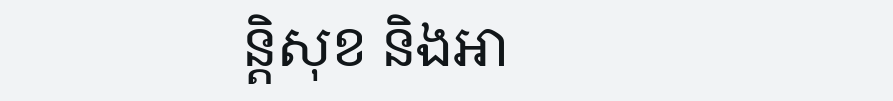ន្តិសុខ និងអា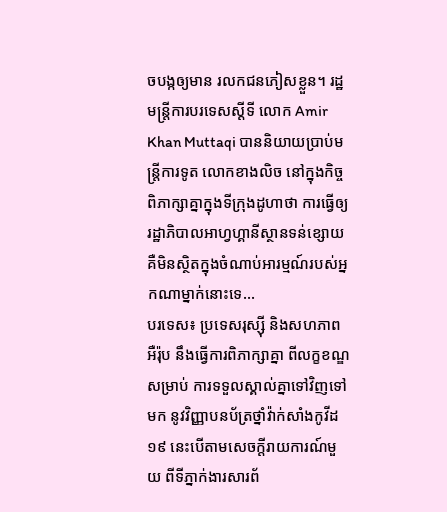ចបង្កឲ្យមាន រលកជនភៀសខ្លួន។ រដ្ឋមន្ត្រីការបរទេសស្តីទី លោក Amir Khan Muttaqi បាននិយាយប្រាប់មន្ត្រីការទូត លោកខាងលិច នៅក្នុងកិច្ចពិភាក្សាគ្នាក្នុងទីក្រុងដូហាថា ការធ្វើឲ្យរដ្ឋាភិបាលអាហ្វហ្គានីស្ថានទន់ខ្សោយ គឺមិនស្ថិតក្នុងចំណាប់អារម្មណ៍របស់អ្នកណាម្នាក់នោះទេ...
បរទេស៖ ប្រទេសរុស្ស៊ី និងសហភាពអឺរ៉ុប នឹងធ្វើការពិភាក្សាគ្នា ពីលក្ខខណ្ឌសម្រាប់ ការទទួលស្គាល់គ្នាទៅវិញទៅមក នូវវិញ្ញាបនប័ត្រថ្នាំវ៉ាក់សាំងកូវីដ១៩ នេះបើតាមសេចក្តីរាយការណ៍មួយ ពីទីភ្នាក់ងារសារព័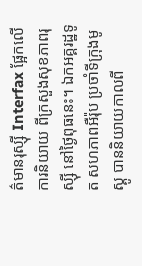ត៌មានរុស្ស៊ី Interfax ផ្អែកលើការនិយាយ ពីក្រសួងសុខភាពរុស្ស៊ី នៅថ្ងៃពុធនេះ។ ឯកអគ្គរដ្ឋទូត សហភាពអឺរ៉ុប ប្រចាំទីក្រុងមូស្គូ បាននិយាយកាលពី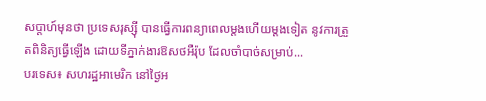សប្ដាហ៍មុនថា ប្រទេសរុស្ស៊ី បានធ្វើការពន្យាពេលម្តងហើយម្តងទៀត នូវការត្រួតពិនិត្យធ្វើឡើង ដោយទីភ្នាក់ងារឱសថអឺរ៉ុប ដែលចាំបាច់សម្រាប់...
បរទេស៖ សហរដ្ឋអាមេរិក នៅថ្ងៃអ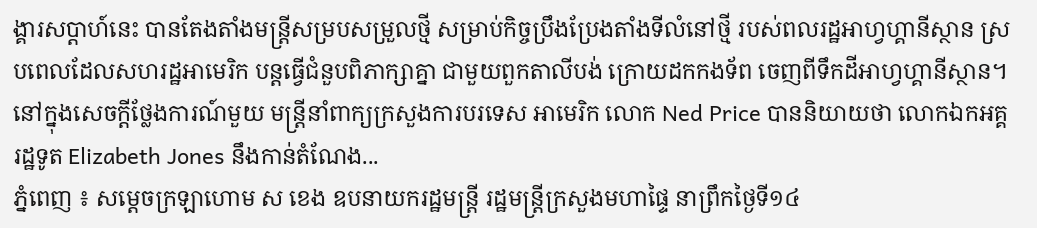ង្គារសប្ដាហ៍នេះ បានតែងតាំងមន្ត្រីសម្របសម្រួលថ្មី សម្រាប់កិច្ចប្រឹងប្រែងតាំងទីលំនៅថ្មី របស់ពលរដ្ឋអាហ្វហ្គានីស្ថាន ស្របពេលដែលសហរដ្ឋអាមេរិក បន្តធ្វើជំនួបពិភាក្សាគ្នា ជាមួយពួកតាលីបង់ ក្រោយដកកងទ័ព ចេញពីទឹកដីអាហ្វហ្គានីស្ថាន។ នៅក្នុងសេចក្តីថ្លែងការណ៍មួយ មន្ត្រីនាំពាក្យក្រសួងការបរទេស អាមេរិក លោក Ned Price បាននិយាយថា លោកឯកអគ្គរដ្ឋទូត Elizabeth Jones នឹងកាន់តំណែង...
ភ្នំពេញ ៖ សម្ដេចក្រឡាហោម ស ខេង ឧបនាយករដ្ឋមន្ដ្រី រដ្ឋមន្ដ្រីក្រសួងមហាផ្ទៃ នាព្រឹកថ្ងៃទី១៤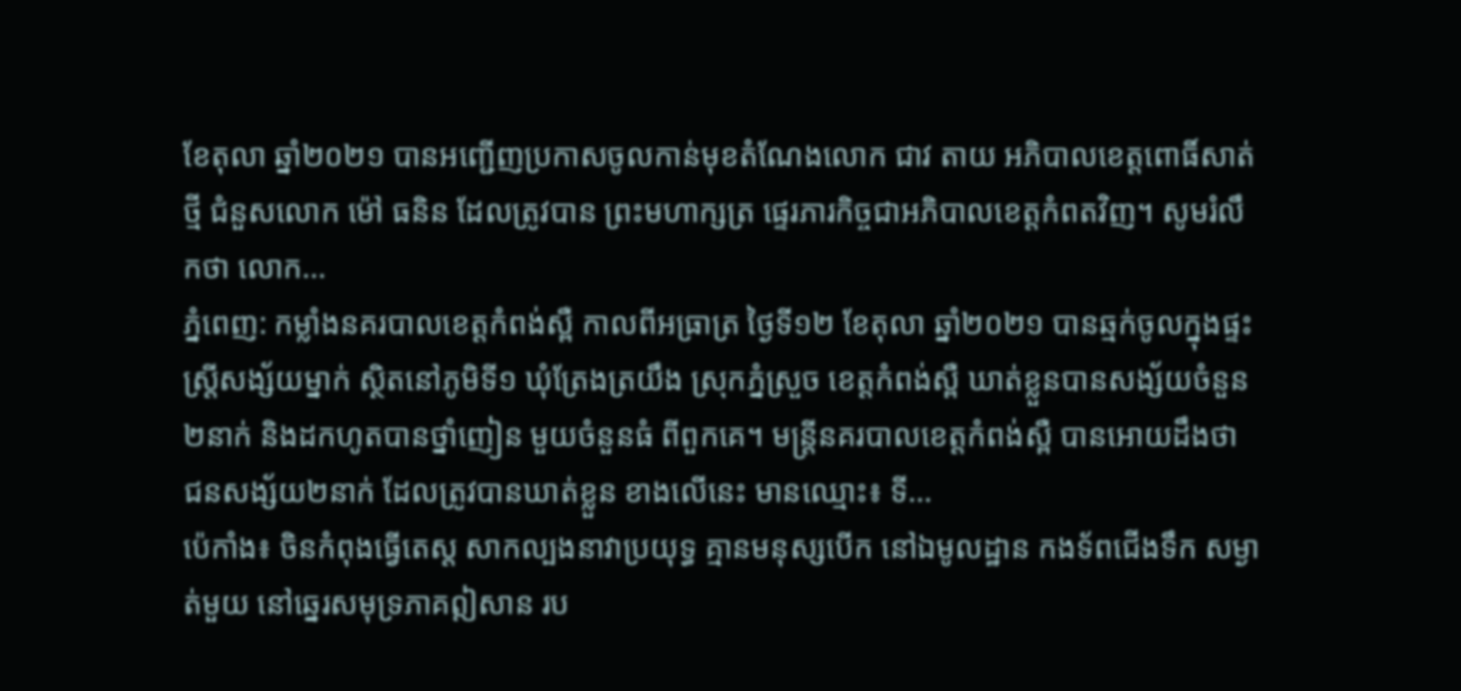ខែតុលា ឆ្នាំ២០២១ បានអញ្ជើញប្រកាសចូលកាន់មុខតំណែងលោក ជាវ តាយ អភិបាលខេត្តពោធិ៍សាត់ថ្មី ជំនួសលោក ម៉ៅ ធនិន ដែលត្រូវបាន ព្រះមហាក្សត្រ ផ្ទេរភារកិច្ចជាអភិបាលខេត្តកំពតវិញ។ សូមរំលឹកថា លោក...
ភ្នំពេញ: កម្លាំងនគរបាលខេត្តកំពង់ស្ពឺ កាលពីអធ្រាត្រ ថ្ងៃទី១២ ខែតុលា ឆ្នាំ២០២១ បានឆ្មក់ចូលក្នុងផ្ទះស្ត្រីសង្ស័យម្នាក់ ស្ថិតនៅភូមិទី១ ឃុំត្រែងត្រយឹង ស្រុកភ្នំស្រួច ខេត្តកំពង់ស្ពឺ ឃាត់ខ្លួនបានសង្ស័យចំនួន២នាក់ និងដកហូតបានថ្នាំញៀន មួយចំនួនធំ ពីពួកគេ។ មន្ដ្រីនគរបាលខេត្តកំពង់ស្ពឺ បានអោយដឹងថា ជនសង្ស័យ២នាក់ ដែលត្រូវបានឃាត់ខ្លួន ខាងលើនេះ មានឈ្មោះ៖ ទី...
ប៉េកាំង៖ ចិនកំពុងធ្វើតេស្ត សាកល្បងនាវាប្រយុទ្ធ គ្មានមនុស្សបើក នៅឯមូលដ្ឋាន កងទ័ពជើងទឹក សម្ងាត់មួយ នៅឆ្នេរសមុទ្រភាគឦសាន រប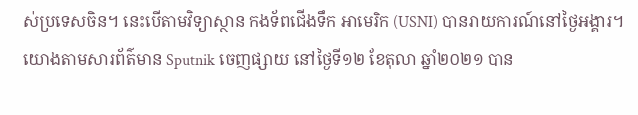ស់ប្រទេសចិន។ នេះបើតាមវិទ្យាស្ថាន កងទ័ពជើងទឹក អាមេរិក (USNI) បានរាយការណ៍នៅថ្ងៃអង្គារ។ យោងតាមសារព័ត៌មាន Sputnik ចេញផ្សាយ នៅថ្ងៃទី១២ ខែតុលា ឆ្នាំ២០២១ បាន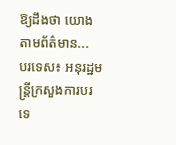ឱ្យដឹងថា យោងតាមព័ត៌មាន...
បរទេស៖ អនុរដ្ឋមន្រ្តីក្រសួងការបរទេ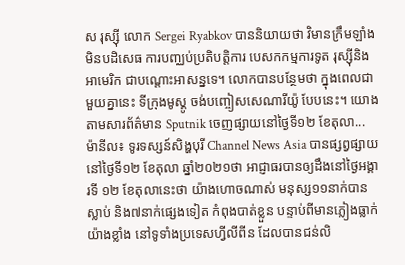ស រុស្ស៊ី លោក Sergei Ryabkov បាននិយាយថា វិមានក្រឹមឡាំង មិនបដិសេធ ការបញ្ឈប់ប្រតិបត្តិការ បេសកកម្មការទូត រុស្ស៊ីនិងអាមេរិក ជាបណ្តោះអាសន្នទេ។ លោកបានបន្ថែមថា ក្នុងពេលជាមួយគ្នានេះ ទីក្រុងមូស្គូ ចង់បញ្ចៀសសេណារីយ៉ូ បែបនេះ។ យោងតាមសារព័ត៌មាន Sputnik ចេញផ្សាយនៅថ្ងៃទី១២ ខែតុលា...
ម៉ានីល៖ ទូរទស្សន៍សិង្ហបុរី Channel News Asia បានផ្សព្វផ្សាយនៅថ្ងៃទី១២ ខែតុលា ឆ្នាំ២០២១ថា អាជ្ញាធរបានឲ្យដឹងនៅថ្ងៃអង្គារទី ១២ ខែតុលានេះថា យ៉ាងហោចណាស់ មនុស្ស១១នាក់បានស្លាប់ និង៧នាក់ផ្សេងទៀត កំពុងបាត់ខ្លួន បន្ទាប់ពីមានភ្លៀងធ្លាក់ យ៉ាងខ្លាំង នៅទូទាំងប្រទេសហ្វីលីពីន ដែលបានជន់លិ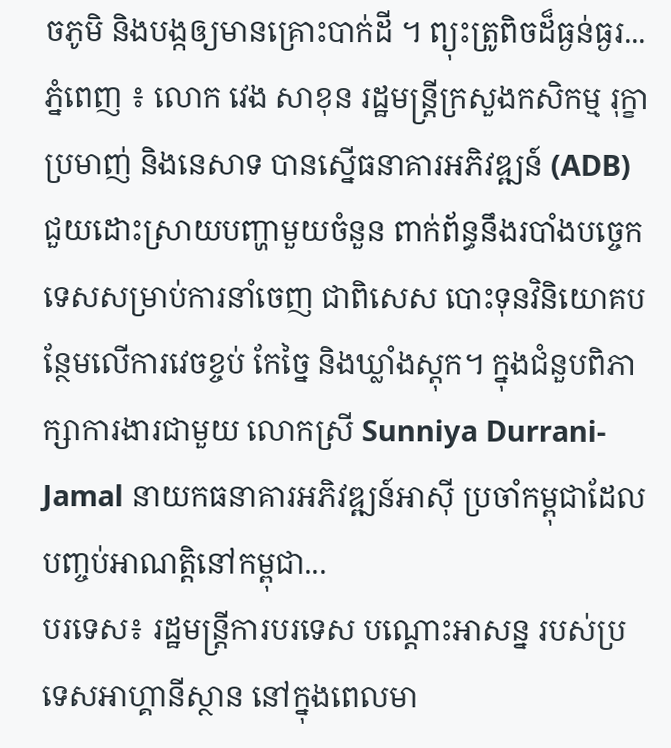ចភូមិ និងបង្កឲ្យមានគ្រោះបាក់ដី ។ ព្យុះត្រូពិចដ៏ធ្ងន់ធ្ងរ...
ភ្នំពេញ ៖ លោក វេង សាខុន រដ្ឋមន្រ្តីក្រសួងកសិកម្ម រុក្ខាប្រមាញ់ និងនេសាទ បានស្នើធនាគារអភិវឌ្ឍន៍ (ADB) ជួយដោះស្រាយបញ្ហាមួយចំនួន ពាក់ព័ន្ធនឹងរបាំងបច្ចេកទេសសម្រាប់ការនាំចេញ ជាពិសេស បោះទុនវិនិយោគបន្ថែមលើការវេចខ្ចប់ កែច្នៃ និងឃ្លាំងស្តុក។ ក្នុងជំនួបពិភាក្សាការងារជាមួយ លោកស្រី Sunniya Durrani-Jamal នាយកធនាគារអភិវឌ្ឍន៍អាស៊ី ប្រចាំកម្ពុជាដែលបញ្ចប់អាណត្តិនៅកម្ពុជា...
បរទេស៖ រដ្ឋមន្ត្រីការបរទេស បណ្តោះអាសន្ន របស់ប្រទេសអាហ្គានីស្ថាន នៅក្នុងពេលមា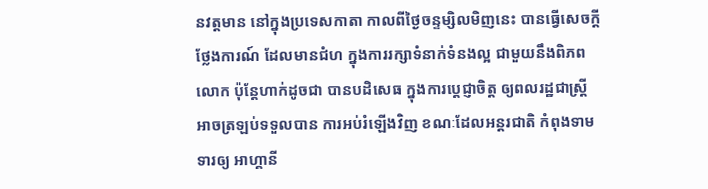នវត្តមាន នៅក្នុងប្រទេសកាតា កាលពីថ្ងៃចន្ទម្សិលមិញនេះ បានធ្វើសេចក្តីថ្លែងការណ៍ ដែលមានជំហ ក្នុងការរក្សាទំនាក់ទំនងល្អ ជាមួយនឹងពិភពលោក ប៉ុន្តែហាក់ដូចជា បានបដិសេធ ក្នុងការប្តេជ្ញាចិត្ត ឲ្យពលរដ្ឋជាស្ត្រី អាចត្រឡប់ទទួលបាន ការអប់រំឡើងវិញ ខណៈដែលអន្តរជាតិ កំពុងទាមទារឲ្យ អាហ្គានី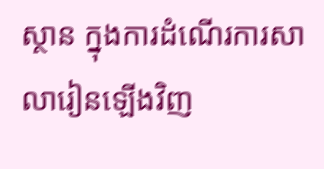ស្ថាន ក្នុងការដំណើរការសាលារៀនឡើងវិញ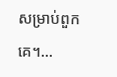សម្រាប់ពួកគេ។...